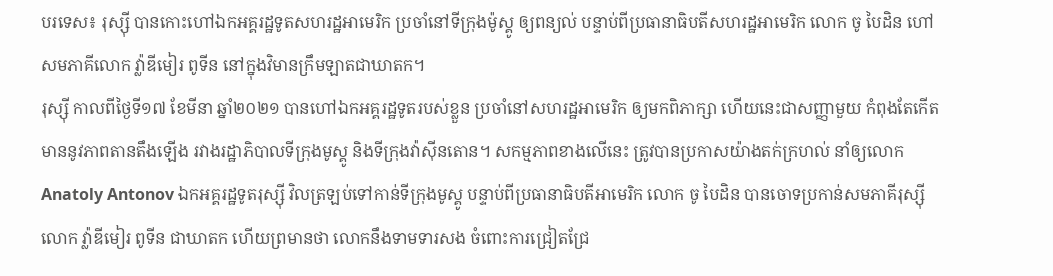បរទេស៖ រុស្ស៊ី បានកោះហៅឯកអគ្គរដ្ឋទូតសហរដ្ឋអាមេរិក ប្រចាំនៅទីក្រុងម៉ូស្គូ ឲ្យពន្យល់ បន្ទាប់ពីប្រធានាធិបតីសហរដ្ឋអាមេរិក លោក ចូ បៃដិន ហៅ សមភាគីលោក វ្ល៉ាឌីមៀរ ពូទីន នៅក្នុងវិមានក្រឹមឡាតជាឃាតក។
រុស្ស៊ី កាលពីថ្ងៃទី១៧ ខែមីនា ឆ្នាំ២០២១ បានហៅឯកអគ្គរដ្ឋទូតរបស់ខ្លួន ប្រចាំនៅសហរដ្ឋអាមេរិក ឲ្យមកពិភាក្សា ហើយនេះជាសញ្ញាមួយ កំពុងតែកើតមាននូវភាពតានតឹងឡើង រវាងរដ្ឋាភិបាលទីក្រុងមូស្គូ និងទីក្រុងវ៉ាស៊ីនតោន។ សកម្មភាពខាងលើនេះ ត្រូវបានប្រកាសយ៉ាងតក់ក្រហល់ នាំឲ្យលោក Anatoly Antonov ឯកអគ្គរដ្ឋទូតរុស្ស៊ី វិលត្រឡប់ទៅកាន់ទីក្រុងមូស្គូ បន្ទាប់ពីប្រធានាធិបតីអាមេរិក លោក ចូ បៃដិន បានចោទប្រកាន់សមភាគីរុស្ស៊ី លោក វ៉្លាឌីមៀរ ពូទីន ជាឃាតក ហើយព្រមានថា លោកនឹងទាមទារសង ចំពោះការជ្រៀតជ្រែ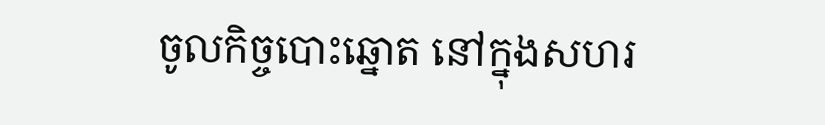ចូលកិច្ចបោះឆ្នោត នៅក្នុងសហរ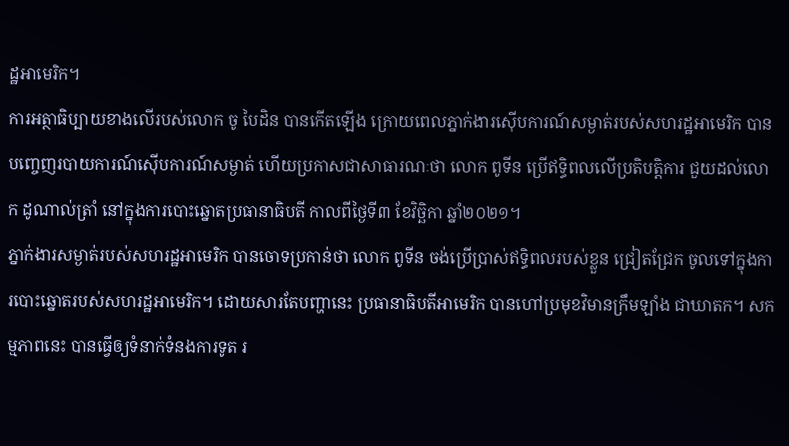ដ្ឋអាមេរិក។
ការអត្ថាធិប្បាយខាងលើរបស់លោក ចូ បៃដិន បានកើតឡើង ក្រោយពេលភ្នាក់ងារស៊ើបការណ៍សម្ងាត់របស់សហរដ្ឋអាមេរិក បានបញ្ចេញរបាយការណ៍ស៊ើបការណ៍សម្ងាត់ ហើយប្រកាសជាសាធារណៈថា លោក ពូទីន ប្រើឥទ្ធិពលលើប្រតិបត្តិការ ជួយដល់លោក ដូណាល់ត្រាំ នៅក្នុងការបោះឆ្នោតប្រធានាធិបតី កាលពីថ្ងៃទី៣ ខែវិច្ឆិកា ឆ្នាំ២០២១។
ភ្នាក់ងារសម្ងាត់របស់សហរដ្ឋអាមេរិក បានចោទប្រកាន់ថា លោក ពូទីន ចង់ប្រើប្រាស់ឥទ្ធិពលរបស់ខ្លួន ជ្រៀតជ្រែក ចូលទៅក្នុងការបោះឆ្នោតរបស់សហរដ្ឋអាមេរិក។ ដោយសារតែបញ្ហានេះ ប្រធានាធិបតីអាមេរិក បានហៅប្រមុខវិមានក្រឹមឡាំង ជាឃាតក។ សកម្មភាពនេះ បានធ្វើឲ្យទំនាក់ទំនងការទូត រ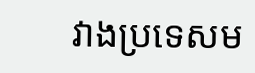វាងប្រទេសម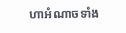ហាអំណាចទាំង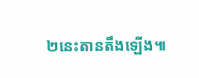២នេះតានតឹងឡើង៕